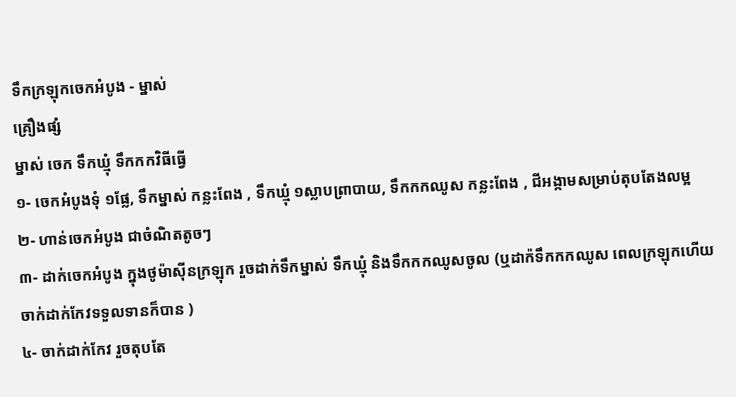ទឹកក្រឡុកចេកអំបូង - ម្នាស់
គ្រឿងផ្សំ
ម្នាស់ ចេក ទឹកឃ្មុំ ទឹកកកវិធីធ្វើ
១- ចេកអំបូងទុំ ១ផ្លែ, ទឹកម្នាស់ កន្លះពែង , ទឹកឃ្មុំ ១ស្លាបព្រាបាយ, ទឹកកកឈូស កន្លះពែង , ជីអង្កាមសម្រាប់តុបតែងលម្អ
២- ហាន់ចេកអំបូង ជាចំណិតតូចៗ
៣- ដាក់ចេកអំបូង ក្នុងថូម៉ាស៊ីនក្រឡុក រួចដាក់ទឹកម្នាស់ ទឹកឃ្មុំ និងទឹកកកឈូសចូល (ឬដាក៉ទឹកកកឈូស ពេលក្រឡុកហើយ ចាក់ដាក់កែវទទួលទានក៏បាន )
៤- ចាក់ដាក់កែវ រួចតុបតែ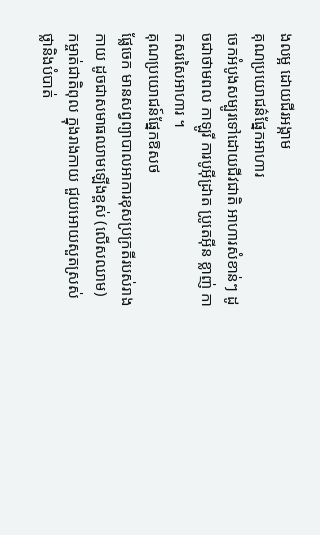ងលម្អ ដោយជីរអង្កាម
គុណប្រយោជន៌ផ្នែកអាហារ
ចេកអំបូងសម្បូរទៅដោយជីវជាតិ អាហារសំខាន់ៗ ដូចជាថាមពល កាឡូរី ការបូអ៊ីដ្រាត ប្រូតេអ៊ីន ខ្លាញ់ កាកសរសៃអាហារ ។
គុណប្រយោជន៍ផ្នែកឱសថ
ផ្លែចេក មានសព្វព្យាបាលអាការខុសប្រក្រតីរបស់រាងកាយ ដូចជាសមាធឈាមឡើងខ្ពស់ (លើសឈាម) កម្ចាត់ជាតិពុល ក្នុងរាងកាយ ជួយអោយសួតស្រស់ថ្លានិងបំបាត់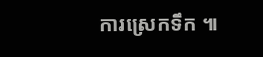ការស្រេកទឹក ៕